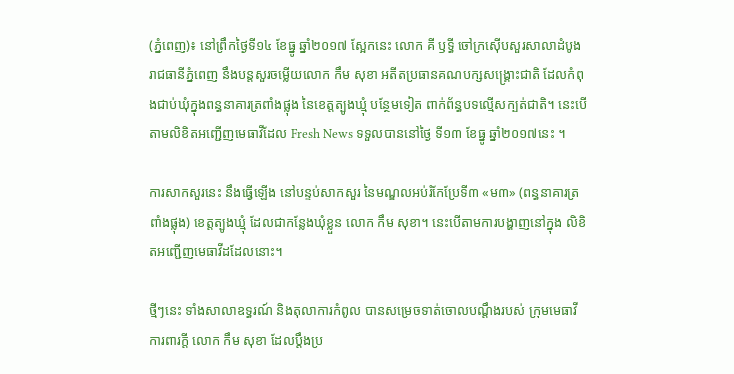(ភ្នំពេញ)៖ នៅព្រឹកថ្ងៃទី១៤ ខែធ្នូ ឆ្នាំ២០១៧ ស្អែកនេះ លោក គី ឫទ្ធី ចៅក្រស៊ើបសួរសាលាដំបូងរាជធានីភ្នំពេញ នឹងបន្តសួរចម្លើយលោក កឹម សុខា អតីតប្រធានគណបក្សសង្គ្រោះជាតិ ដែលកំពុងជាប់ឃុំក្នុងពន្ធនាគារត្រពាំងផ្លុង នៃខេត្តត្បូងឃ្មុំ បន្ថែមទៀត ពាក់ព័ន្ធបទល្មើសក្បត់ជាតិ។ នេះបើតាមលិខិតអញ្ជើញមេធាវីដែល Fresh News ទទួលបាននៅថ្ងៃ ទី១៣ ខែធ្នូ ឆ្នាំ២០១៧នេះ ។

ការសាកសួរនេះ នឹងធ្វើឡើង នៅបន្ទប់សាកសួរ នៃមណ្ឌលអប់រំកែប្រែទី៣ «ម៣» (ពន្ធនាគារត្រពាំងផ្លុង) ខេត្តត្បូងឃ្មុំ ដែលជាកន្លែងឃុំខ្លួន លោក កឹម សុខា។ នេះបើតាមការបង្ហាញនៅក្នុង លិខិតអញ្ជើញមេធាវីដដែលនោះ។

ថ្មីៗនេះ ទាំងសាលាឧទ្ធរណ៍ និងតុលាការកំពូល បានសម្រេចទាត់ចោលបណ្តឹងរបស់ ក្រុមមេធាវីការពារក្ដី លោក កឹម សុខា ដែលប្តឹងប្រ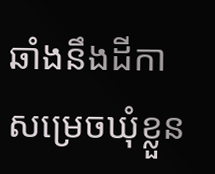ឆាំងនឹងដីកាសម្រេចឃុំខ្លួន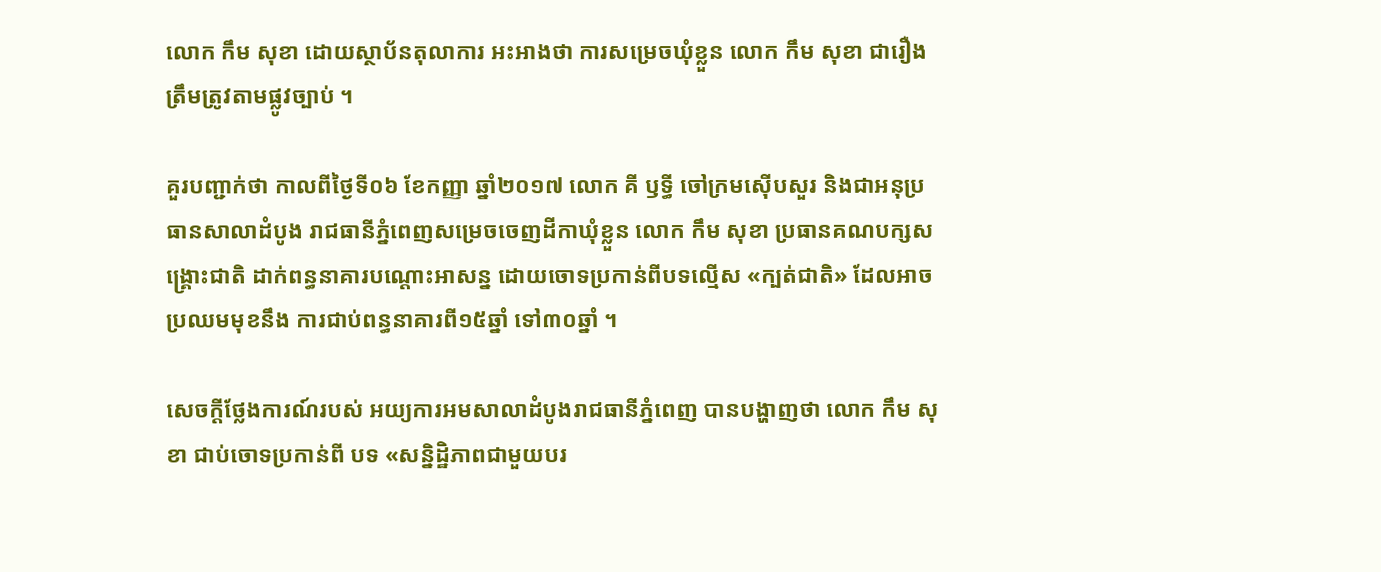លោក កឹម សុខា ដោយស្ថាប័នតុលាការ អះអាងថា ការសម្រេចឃុំខ្លួន លោក កឹម សុខា ជារឿងត្រឹមត្រូវតាមផ្លូវច្បាប់ ។

គួរបញ្ជាក់ថា កាលពីថ្ងៃទី០៦ ខែកញ្ញា ឆ្នាំ២០១៧ លោក គី ឫទ្ធី ចៅក្រមស៊ើបសួរ និងជាអនុប្រធានសាលាដំបូង រាជធានីភ្នំពេញសម្រេចចេញដីកាឃុំខ្លួន លោក កឹម សុខា ប្រធានគណបក្សសង្គ្រោះជាតិ ដាក់ពន្ធនាគារបណ្តោះអាសន្ន ដោយចោទប្រកាន់ពីបទល្មើស «ក្បត់ជាតិ» ដែលអាចប្រឈមមុខនឹង ការជាប់ពន្ធនាគារពី១៥ឆ្នាំ ទៅ៣០ឆ្នាំ ។

សេចក្តីថ្លែងការណ៍របស់ អយ្យការអមសាលាដំបូងរាជធានីភ្នំពេញ បានបង្ហាញថា លោក កឹម សុខា ជាប់ចោទប្រកាន់ពី បទ «សន្និដ្ឋិភាពជាមួយបរ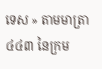ទេស » តាមមាត្រា៤៤៣ នៃក្រម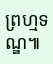ព្រហ្មទណ្ឌ៕